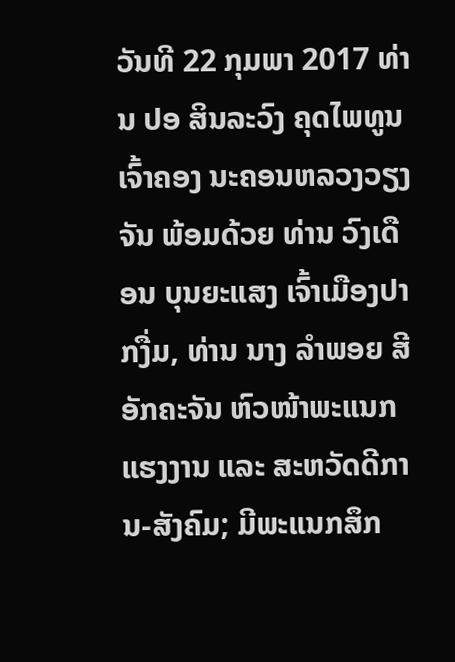ວັນທີ 22 ກຸມພາ 2017 ທ່ານ ປອ ສິນລະວົງ ຄຸດໄພທູນ ເຈົ້າຄອງ ນະຄອນຫລວງວຽງຈັນ ພ້ອມດ້ວຍ ທ່ານ ວົງເດືອນ ບຸນຍະແສງ ເຈົ້າເມືອງປາກງື່ມ, ທ່ານ ນາງ ລຳພອຍ ສີອັກຄະຈັນ ຫົວໜ້າພະແນກແຮງງານ ແລະ ສະຫວັດດີການ-ສັງຄົມ; ມີພະແນກສຶກ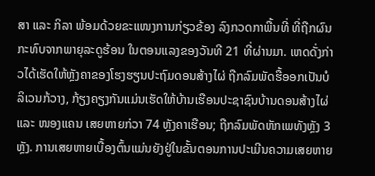ສາ ແລະ ກິລາ ພ້ອມດ້ວຍຂະແໜງການກ່ຽວຂ້ອງ ລົງກວດກາພື້ນທີ່ ທີ່ຖືກຜົນກະທົບຈາກພາຍຸລະດູຮ້ອນ ໃນຕອນແລງຂອງວັນທີ 21 ທີ່ຜ່ານມາ. ເຫດດັ່ງກ່າວໄດ້ເຮັດໃຫ້ຫຼັງຄາຂອງໂຮງຮຽນປະຖົມດອນສ້າງໄຜ່ ຖືກລົມພັດຮື້ອອກເປັນບໍລິເວນກ້ວາງ, ກ້ຽງຄຽງກັນແມ່ນເຮັດໃຫ້ບ້ານເຮືອນປະຊາຊົນບ້ານດອນສ້າງໄຜ່ ແລະ ໜອງແຄນ ເສຍຫາຍກ່ວາ 74 ຫຼັງຄາເຮືອນ; ຖືກລົມພັດຫັກເພທັງຫຼັງ 3 ຫຼັງ. ການເສຍຫາຍເບື້ອງຕົ້ນແມ່ນຍັງຢູ່ໃນຂັ້ນຕອນການປະເມີນຄວາມເສຍຫາຍ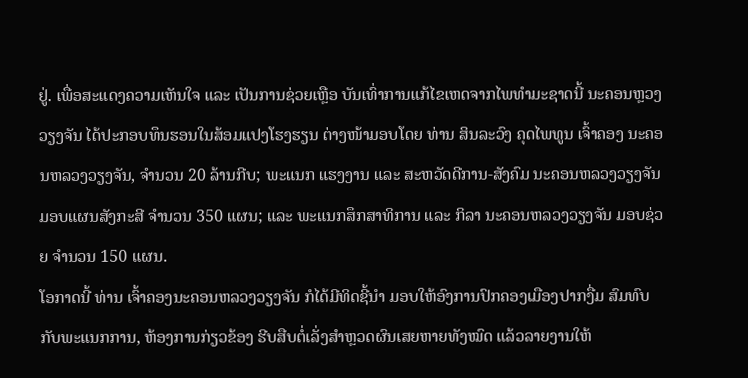ຢູ່. ເພື່ອສະແດງຄວາມເຫັນໃຈ ແລະ ເປັນການຊ່ວຍເຫຼືອ ບັນເທົ່າການແກ້ໄຂເຫດຈາກໄພທຳມະຊາດນີ້ ນະຄອນຫຼວງວຽງຈັນ ໄດ້ປະກອບທຶນຮອນໃນສ້ອມແປງໂຮງຮຽນ ຕ່າງໜ້າມອບໂດຍ ທ່ານ ສິນລະວົງ ຄຸດໄພທູນ ເຈົ້າຄອງ ນະຄອນຫລວງວຽງຈັນ, ຈໍານວນ 20 ລ້ານກີບ; ພະແນກ ແຮງງານ ແລະ ສະຫວັດດີການ-ສັງຄົມ ນະຄອນຫລວງວຽງຈັນ ມອບແຜນສັງກະສີ ຈຳນວນ 350 ແຜນ; ແລະ ພະແນກສຶກສາທິການ ແລະ ກິລາ ນະຄອນຫລວງວຽງຈັນ ມອບຊ່ວຍ ຈໍານວນ 150 ແຜນ.
ໂອກາດນີ້ ທ່ານ ເຈົ້າຄອງນະຄອນຫລວງວຽງຈັນ ກໍໄດ້ມີທິດຊີ້ນຳ ມອບໃຫ້ອົງການປົກຄອງເມືອງປາກງື່ມ ສົມທົບກັບພະແນກການ, ຫ້ອງການກ່ຽວຂ້ອງ ຮີບສືບຕໍ່ເລັ່ງສຳຫຼວດຜົນເສຍຫາຍທັງໝົດ ແລ້ວລາຍງານໃຫ້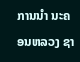ການນຳ ນະຄອນຫລວງ ຊາ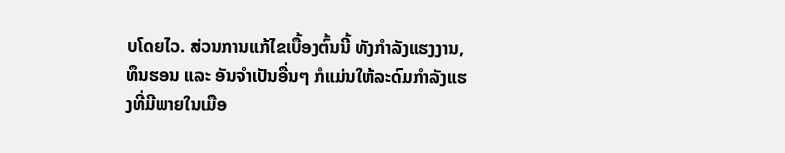ບໂດຍໄວ. ສ່ວນການແກ້ໄຂເບື້ອງຕົ້ນນີ້ ທັງກຳລັງແຮງງານ, ທຶນຮອນ ແລະ ອັນຈຳເປັນອື່ນໆ ກໍແມ່ນໃຫ້ລະດົມກຳລັງແຮງທີ່ມີພາຍໃນເມືອ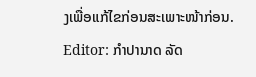ງເພື່ອແກ້ໄຂກ່ອນສະເພາະໜ້າກ່ອນ.
Editor: ກຳປານາດ ລັດ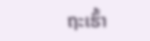ຖະເຮົ້າ